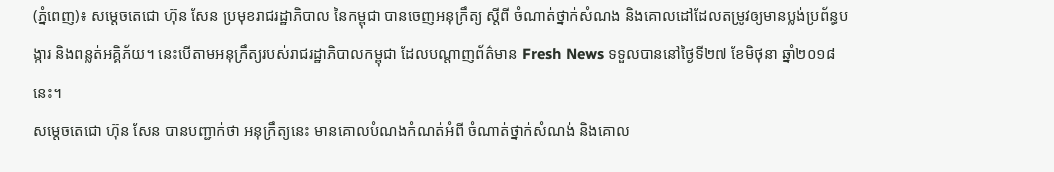(ភ្នំពេញ)៖ សម្តេចតេជោ ហ៊ុន សែន ប្រមុខរាជរដ្ឋាភិបាល នៃកម្ពុជា បានចេញអនុក្រឹត្យ ស្ដីពី ចំណាត់ថ្នាក់សំណង និងគោលដៅដែលតម្រូវឲ្យមានប្លង់ប្រព័ន្ធបង្ការ និងពន្លត់អគ្គិភ័យ។ នេះបើតាមអនុក្រឹត្យរបស់រាជរដ្ឋាភិបាលកម្ពុជា ដែលបណ្ដាញព័ត៌មាន Fresh News ទទួលបាននៅថ្ងៃទី២៧ ខែមិថុនា ឆ្នាំ២០១៨នេះ។
សម្តេចតេជោ ហ៊ុន សែន បានបញ្ជាក់ថា អនុក្រឹត្យនេះ មានគោលបំណងកំណត់អំពី ចំណាត់ថ្នាក់សំណង់ និងគោល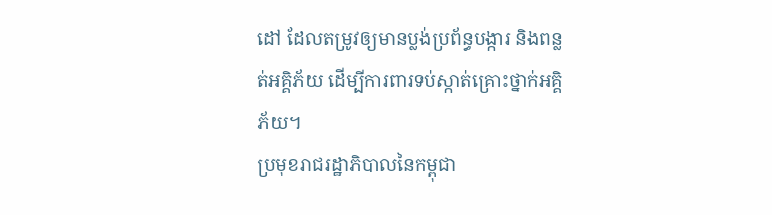ដៅ ដែលតម្រូវឲ្យមានប្លង់ប្រព័ន្ធបង្ការ និងពន្លត់អគ្គិភ័យ ដើម្បីការពារទប់ស្កាត់គ្រោះថ្នាក់អគ្គិភ័យ។
ប្រមុខរាជរដ្ឋាភិបាលនៃកម្ពុជា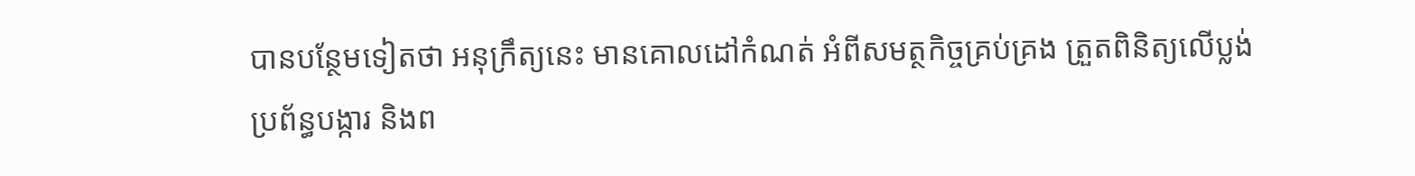បានបន្ថែមទៀតថា អនុក្រឹត្យនេះ មានគោលដៅកំណត់ អំពីសមត្ថកិច្ចគ្រប់គ្រង ត្រួតពិនិត្យលើប្លង់ប្រព័ន្ធបង្ការ និងព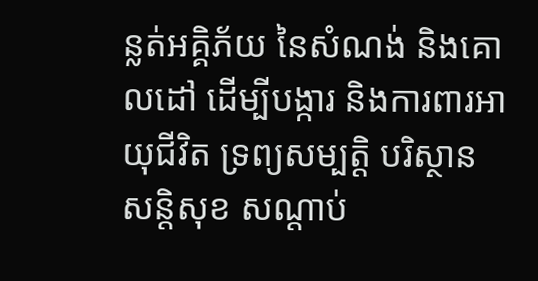ន្លត់អគ្គិភ័យ នៃសំណង់ និងគោលដៅ ដើម្បីបង្ការ និងការពារអាយុជីវិត ទ្រព្យសម្បត្ដិ បរិស្ថាន សន្ដិសុខ សណ្ដាប់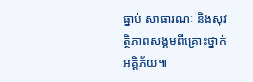ធ្នាប់ សាធារណៈ និងសុវត្ថិភាពសង្គមពីគ្រោះថ្នាក់អគ្គិភ័យ៕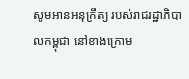សូមអានអនុក្រឹត្យ របស់រាជរដ្ឋាភិបាលកម្ពុជា នៅខាងក្រោម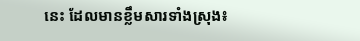នេះ ដែលមានខ្លឹមសារទាំងស្រុង៖